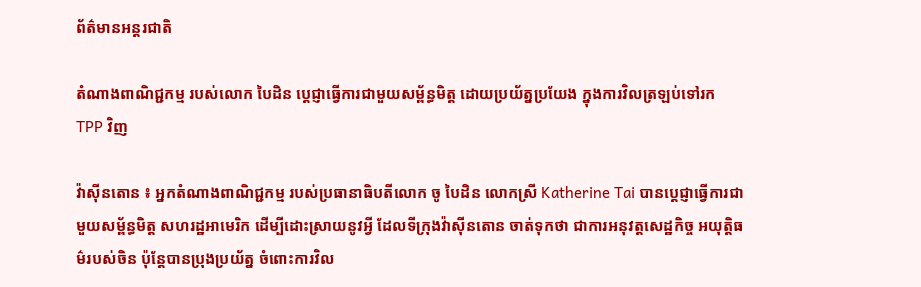ព័ត៌មានអន្តរជាតិ

តំណាងពាណិជ្ជកម្ម របស់លោក បៃដិន ប្តេជ្ញាធ្វើការជាមួយសម្ព័ន្ធមិត្ត ដោយប្រយ័ត្នប្រយែង ក្នុងការវិលត្រឡប់ទៅរក TPP វិញ

វ៉ាស៊ីនតោន ៖ អ្នកតំណាងពាណិជ្ជកម្ម របស់ប្រធានាធិបតីលោក ចូ បៃដិន លោកស្រី Katherine Tai បានប្តេជ្ញាធ្វើការជាមួយសម្ព័ន្ធមិត្ត សហរដ្ឋអាមេរិក ដើម្បីដោះស្រាយនូវអ្វី ដែលទីក្រុងវ៉ាស៊ីនតោន ចាត់ទុកថា ជាការអនុវត្តសេដ្ឋកិច្ច អយុត្តិធម៌របស់ចិន ប៉ុន្តែបានប្រុងប្រយ័ត្ន ចំពោះការវិល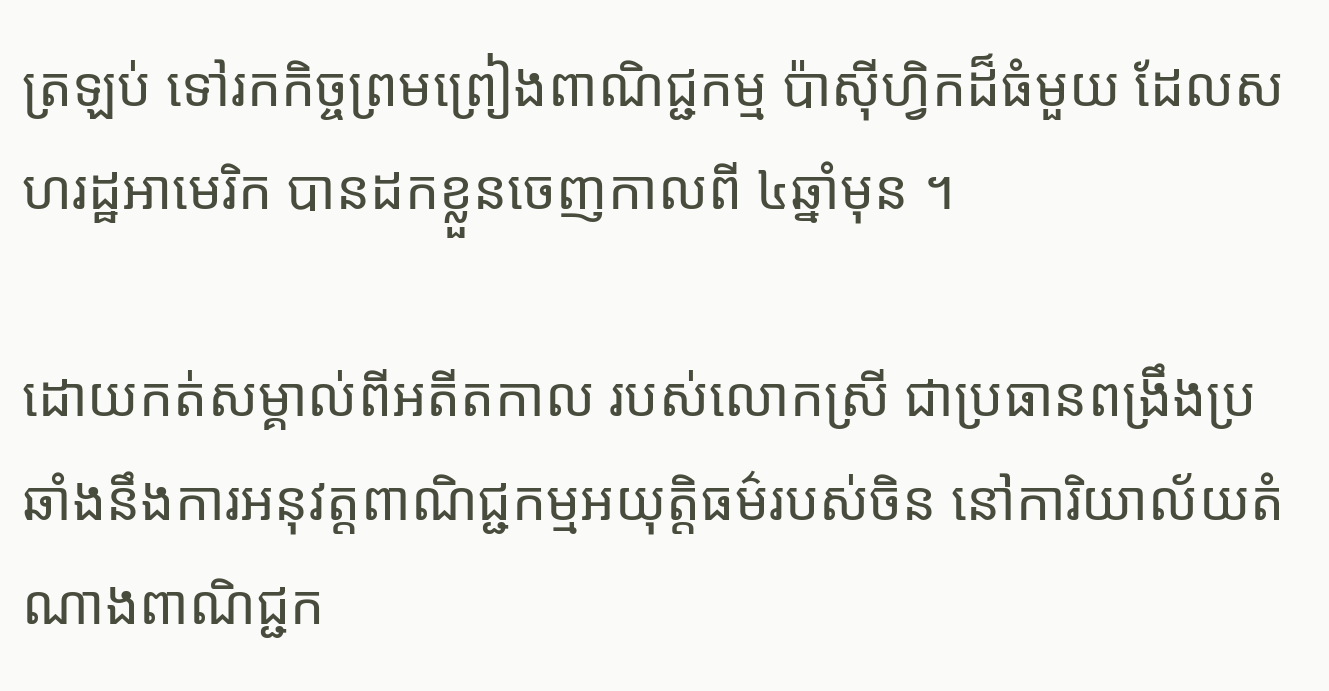ត្រឡប់ ទៅរកកិច្ចព្រមព្រៀងពាណិជ្ជកម្ម ប៉ាស៊ីហ្វិកដ៏ធំមួយ ដែលសហរដ្ឋអាមេរិក បានដកខ្លួនចេញកាលពី ៤ឆ្នាំមុន ។

ដោយកត់សម្គាល់ពីអតីតកាល របស់លោកស្រី ជាប្រធានពង្រឹងប្រឆាំងនឹងការអនុវត្តពាណិជ្ជកម្មអយុត្តិធម៌របស់ចិន នៅការិយាល័យតំណាងពាណិជ្ជក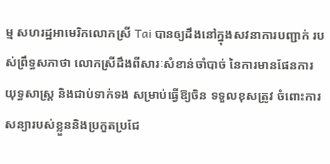ម្ម សហរដ្ឋអាមេរិកលោកស្រី Tai បានឲ្យដឹងនៅក្នុងសវនាការបញ្ជាក់ របស់ព្រឹទ្ធសភាថា លោកស្រីដឹងពីសារៈសំខាន់ចាំបាច់ នៃការមានផែនការយុទ្ធសាស្ត្រ និងជាប់ទាក់ទង សម្រាប់ធ្វើឱ្យចិន ទទួលខុសត្រូវ ចំពោះការសន្យារបស់ខ្លួននិងប្រកួតប្រជែ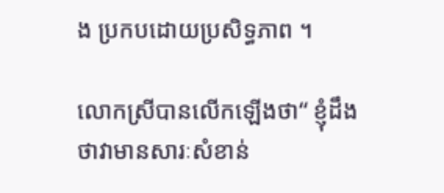ង ប្រកបដោយប្រសិទ្ធភាព ។

លោកស្រីបានលើកឡើងថា“ ខ្ញុំដឹងថាវាមានសារៈសំខាន់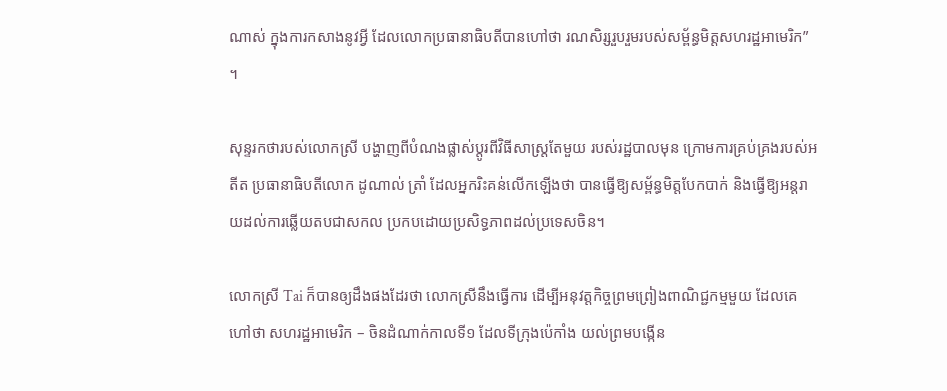ណាស់ ក្នុងការកសាងនូវអ្វី ដែលលោកប្រធានាធិបតីបានហៅថា រណសិរ្សរួបរួមរបស់សម្ព័ន្ធមិត្តសហរដ្ឋអាមេរិក” ។

សុន្ទរកថារបស់លោកស្រី បង្ហាញពីបំណងផ្លាស់ប្តូរពីវិធីសាស្រ្តតែមួយ របស់រដ្ឋបាលមុន ក្រោមការគ្រប់គ្រងរបស់អតីត ប្រធានាធិបតីលោក ដូណាល់ ត្រាំ ដែលអ្នករិះគន់លើកឡើងថា បានធ្វើឱ្យសម្ព័ន្ធមិត្តបែកបាក់ និងធ្វើឱ្យអន្តរាយដល់ការឆ្លើយតបជាសកល ប្រកបដោយប្រសិទ្ធភាពដល់ប្រទេសចិន។

លោកស្រី Tai ក៏បានឲ្យដឹងផងដែរថា លោកស្រីនឹងធ្វើការ ដើម្បីអនុវត្តកិច្ចព្រមព្រៀងពាណិជ្ជកម្មមួយ ដែលគេហៅថា សហរដ្ឋអាមេរិក – ចិនដំណាក់កាលទី១ ដែលទីក្រុងប៉េកាំង យល់ព្រមបង្កើន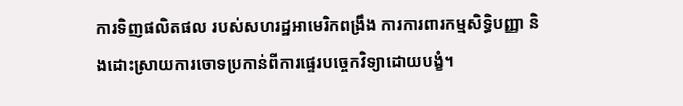ការទិញផលិតផល របស់សហរដ្ឋអាមេរិកពង្រឹង ការការពារកម្មសិទ្ធិបញ្ញា និងដោះស្រាយការចោទប្រកាន់ពីការផ្ទេរបច្ចេកវិទ្យាដោយបង្ខំ។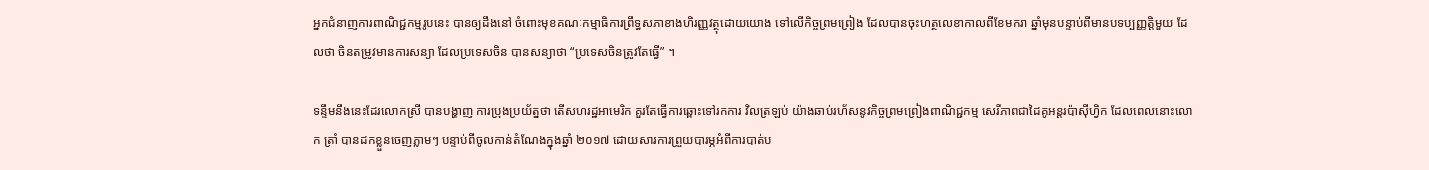អ្នកជំនាញការពាណិជ្ជកម្មរូបនេះ បានឲ្យដឹងនៅ ចំពោះមុខគណៈកម្មាធិការព្រឹទ្ធសភាខាងហិរញ្ញវត្ថុដោយយោង ទៅលើកិច្ចព្រមព្រៀង ដែលបានចុះហត្ថលេខាកាលពីខែមករា ឆ្នាំមុនបន្ទាប់ពីមានបទប្បញ្ញត្តិមួយ ដែលថា ចិនតម្រូវមានការសន្យា ដែលប្រទេសចិន បានសន្យាថា “ប្រទេសចិនត្រូវតែធ្វើ” ។

ទន្ទឹមនឹងនេះដែរលោកស្រី បានបង្ហាញ ការប្រុងប្រយ័ត្នថា តើសហរដ្ឋអាមេរិក គួរតែធ្វើការឆ្ពោះទៅរកការ វិលត្រឡប់ យ៉ាងឆាប់រហ័សនូវកិច្ចព្រមព្រៀងពាណិជ្ជកម្ម សេរីភាពជាដៃគូអន្តរប៉ាស៊ីហ្វិក ដែលពេលនោះលោក ត្រាំ បានដកខ្លួនចេញភ្លាមៗ បន្ទាប់ពីចូលកាន់តំណែងក្នុងឆ្នាំ ២០១៧ ដោយសារការព្រួយបារម្ភអំពីការបាត់ប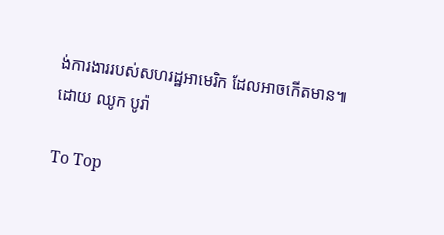ង់ការងាររបស់សហរដ្ឋអាមេរិក ដែលអាចកើតមាន៕
ដោយ ឈូក បូរ៉ា

To Top